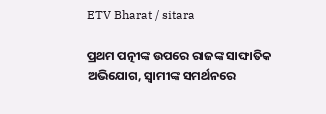ETV Bharat / sitara

ପ୍ରଥମ ପତ୍ନୀଙ୍କ ଉପରେ ରାଜଙ୍କ ସାଙ୍ଘାତିକ ଅଭିଯୋଗ, ସ୍ବାମୀଙ୍କ ସମର୍ଥନରେ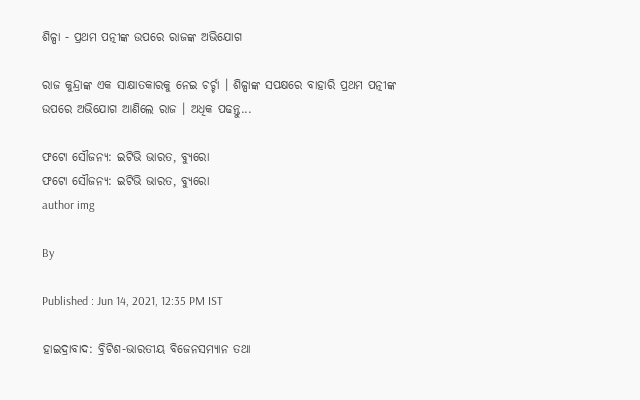ଶିଳ୍ପା - ପ୍ରଥମ ପତ୍ନୀଙ୍କ ଉପରେ ରାଜଙ୍କ ଅଭିଯୋଗ

ରାଜ କୁନ୍ଦ୍ରାଙ୍କ ଏକ ସାକ୍ଷାତକାରକୁ ନେଇ ଚର୍ଚ୍ଚା । ଶିଳ୍ପାଙ୍କ ସପକ୍ଷରେ ବାହାରି ପ୍ରଥମ ପତ୍ନୀଙ୍କ ଉପରେ ଅଭିଯୋଗ ଆଣିଲେ ରାଜ । ଅଧିକ ପଢନ୍ତୁ...

ଫଟୋ ସୌଜନ୍ୟ: ଇଟିଭି ଭାରତ, ବ୍ୟୁରୋ
ଫଟୋ ସୌଜନ୍ୟ: ଇଟିଭି ଭାରତ, ବ୍ୟୁରୋ
author img

By

Published : Jun 14, 2021, 12:35 PM IST

ହାଇଦ୍ରାବାଦ: ବ୍ରିଟିଶ-ଭାରତୀୟ ବିଜେନସମ୍ୟାନ ତଥା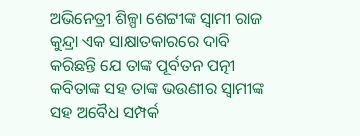ଅଭିନେତ୍ରୀ ଶିଳ୍ପା ଶେଟ୍ଟୀଙ୍କ ସ୍ବାମୀ ରାଜ କୁନ୍ଦ୍ରା ଏକ ସାକ୍ଷାତକାରରେ ଦାବି କରିଛନ୍ତି ଯେ ତାଙ୍କ ପୂର୍ବତନ ପତ୍ନୀ କବିତାଙ୍କ ସହ ତାଙ୍କ ଭଉଣୀର ସ୍ବାମୀଙ୍କ ସହ ଅବୈଧ ସମ୍ପର୍କ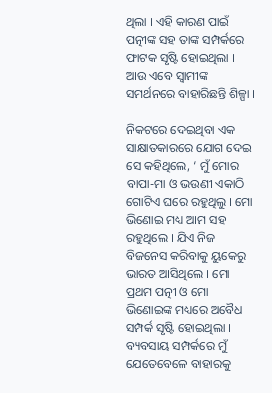ଥିଲା । ଏହି କାରଣ ପାଇଁ ପତ୍ନୀଙ୍କ ସହ ତାଙ୍କ ସମ୍ପର୍କରେ ଫାଟକ ସୃଷ୍ଟି ହୋଇଥିଲା । ଆଉ ଏବେ ସ୍ବାମୀଙ୍କ ସମର୍ଥନରେ ବାହାରିଛନ୍ତି ଶିଳ୍ପା ।

ନିକଟରେ ଦେଇଥିବା ଏକ ସାକ୍ଷାତକାରରେ ଯୋଗ ଦେଇ ସେ କହିଥିଲେ, ‘ ମୁଁ ମୋର ବାପା-ମା ଓ ଭଉଣୀ ଏକାଠି ଗୋଟିଏ ଘରେ ରହୁଥିଲୁ । ମୋ ଭିଣୋଇ ମଧ୍ୟ ଆମ ସହ ରହୁଥିଲେ । ଯିଏ ନିଜ ବିଜନେସ କରିବାକୁ ୟୁକେରୁ ଭାରତ ଆସିଥିଲେ । ମୋ ପ୍ରଥମ ପତ୍ନୀ ଓ ମୋ ଭିଣୋଇଙ୍କ ମଧ୍ୟରେ ଅବୈଧ ସମ୍ପର୍କ ସୃଷ୍ଟି ହୋଇଥିଲା । ବ୍ୟବସାୟ ସମ୍ପର୍କରେ ମୁଁ ଯେତେବେଳେ ବାହାରକୁ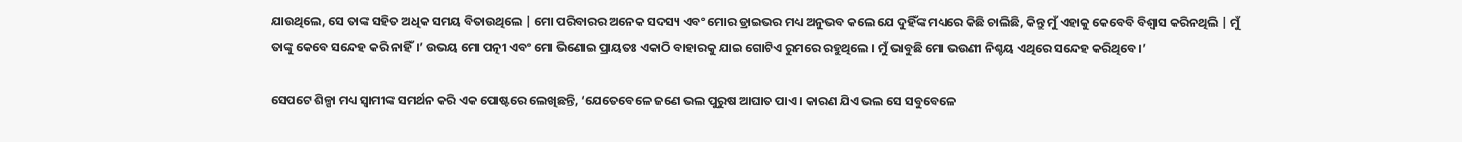ଯାଉଥିଲେ, ସେ ତାଙ୍କ ସହିତ ଅଧିକ ସମୟ ବିତାଉଥିଲେ | ମୋ ପରିବାରର ଅନେକ ସଦସ୍ୟ ଏବଂ ମୋର ଡ୍ରାଇଭର ମଧ୍ୟ ଅନୁଭବ କଲେ ଯେ ଦୁହିଁଙ୍କ ମଧ୍ୟରେ କିଛି ଚାଲିଛି, କିନ୍ତୁ ମୁଁ ଏହାକୁ କେବେବି ବିଶ୍ବାସ କରିନଥିଲି | ମୁଁ ତାଙ୍କୁ କେବେ ସନ୍ଦେହ କରି ନାହିଁ।’ ଉଭୟ ମୋ ପତ୍ନୀ ଏବଂ ମୋ ଭିଣୋଇ ପ୍ରାୟତଃ ଏକାଠି ବାହାରକୁ ଯାଇ ଗୋଟିଏ ରୁମରେ ରହୁଥିଲେ । ମୁଁ ଭାବୁଛି ମୋ ଭଉଣୀ ନିଶ୍ଚୟ ଏଥିରେ ସନ୍ଦେହ କରିଥିବେ।’

ସେପଟେ ଶିଳ୍ପା ମଧ୍ୟ ସ୍ବାମୀଙ୍କ ସମର୍ଥନ କରି ଏକ ପୋଷ୍ଟରେ ଲେଖିଛନ୍ତି, ‘ଯେତେବେଳେ ଜଣେ ଭଲ ପୁରୁଷ ଆଘାତ ପାଏ । କାରଣ ଯିଏ ଭଲ ସେ ସବୁବେଳେ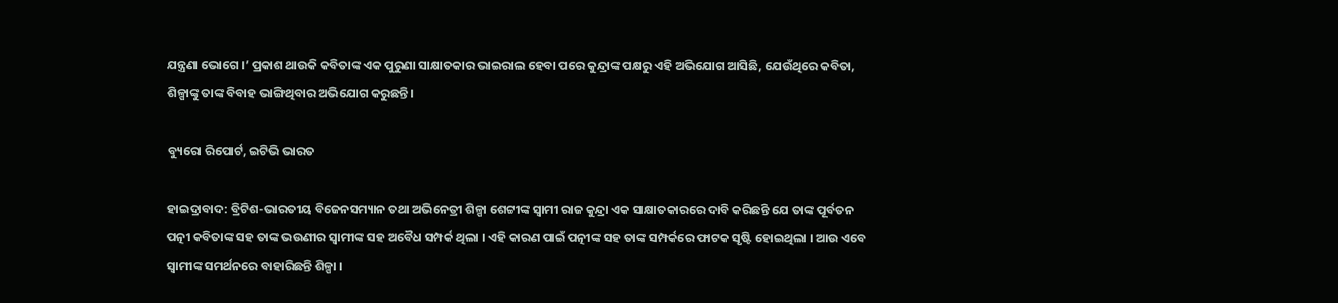ଯନ୍ତ୍ରଣା ଭୋଗେ ।’ ପ୍ରକାଶ ଥାଉକି କବିତାଙ୍କ ଏକ ପୁରୁଣା ସାକ୍ଷାତକାର ଭାଇରାଲ ହେବା ପରେ କୁନ୍ଦ୍ରାଙ୍କ ପକ୍ଷରୁ ଏହି ଅଭିଯୋଗ ଆସିଛି, ଯେଉଁଥିରେ କବିତା, ଶିଳ୍ପାଙ୍କୁ ତାଙ୍କ ବିବାହ ଭାଙ୍ଗିଥିବାର ଅଭିଯୋଗ କରୁଛନ୍ତି।

ବ୍ୟୁରୋ ରିପୋର୍ଟ, ଇଟିଭି ଭାରତ

ହାଇଦ୍ରାବାଦ: ବ୍ରିଟିଶ-ଭାରତୀୟ ବିଜେନସମ୍ୟାନ ତଥା ଅଭିନେତ୍ରୀ ଶିଳ୍ପା ଶେଟ୍ଟୀଙ୍କ ସ୍ବାମୀ ରାଜ କୁନ୍ଦ୍ରା ଏକ ସାକ୍ଷାତକାରରେ ଦାବି କରିଛନ୍ତି ଯେ ତାଙ୍କ ପୂର୍ବତନ ପତ୍ନୀ କବିତାଙ୍କ ସହ ତାଙ୍କ ଭଉଣୀର ସ୍ବାମୀଙ୍କ ସହ ଅବୈଧ ସମ୍ପର୍କ ଥିଲା । ଏହି କାରଣ ପାଇଁ ପତ୍ନୀଙ୍କ ସହ ତାଙ୍କ ସମ୍ପର୍କରେ ଫାଟକ ସୃଷ୍ଟି ହୋଇଥିଲା । ଆଉ ଏବେ ସ୍ବାମୀଙ୍କ ସମର୍ଥନରେ ବାହାରିଛନ୍ତି ଶିଳ୍ପା ।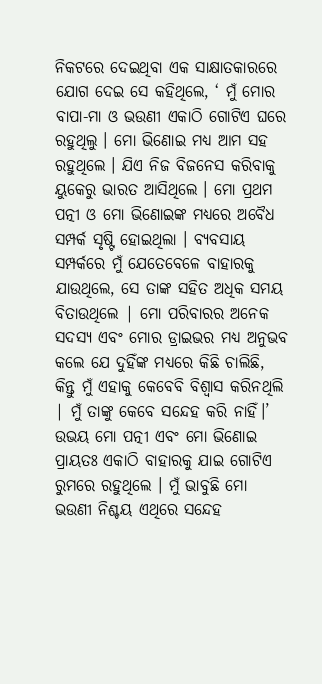ନିକଟରେ ଦେଇଥିବା ଏକ ସାକ୍ଷାତକାରରେ ଯୋଗ ଦେଇ ସେ କହିଥିଲେ, ‘ ମୁଁ ମୋର ବାପା-ମା ଓ ଭଉଣୀ ଏକାଠି ଗୋଟିଏ ଘରେ ରହୁଥିଲୁ । ମୋ ଭିଣୋଇ ମଧ୍ୟ ଆମ ସହ ରହୁଥିଲେ । ଯିଏ ନିଜ ବିଜନେସ କରିବାକୁ ୟୁକେରୁ ଭାରତ ଆସିଥିଲେ । ମୋ ପ୍ରଥମ ପତ୍ନୀ ଓ ମୋ ଭିଣୋଇଙ୍କ ମଧ୍ୟରେ ଅବୈଧ ସମ୍ପର୍କ ସୃଷ୍ଟି ହୋଇଥିଲା । ବ୍ୟବସାୟ ସମ୍ପର୍କରେ ମୁଁ ଯେତେବେଳେ ବାହାରକୁ ଯାଉଥିଲେ, ସେ ତାଙ୍କ ସହିତ ଅଧିକ ସମୟ ବିତାଉଥିଲେ | ମୋ ପରିବାରର ଅନେକ ସଦସ୍ୟ ଏବଂ ମୋର ଡ୍ରାଇଭର ମଧ୍ୟ ଅନୁଭବ କଲେ ଯେ ଦୁହିଁଙ୍କ ମଧ୍ୟରେ କିଛି ଚାଲିଛି, କିନ୍ତୁ ମୁଁ ଏହାକୁ କେବେବି ବିଶ୍ବାସ କରିନଥିଲି | ମୁଁ ତାଙ୍କୁ କେବେ ସନ୍ଦେହ କରି ନାହିଁ।’ ଉଭୟ ମୋ ପତ୍ନୀ ଏବଂ ମୋ ଭିଣୋଇ ପ୍ରାୟତଃ ଏକାଠି ବାହାରକୁ ଯାଇ ଗୋଟିଏ ରୁମରେ ରହୁଥିଲେ । ମୁଁ ଭାବୁଛି ମୋ ଭଉଣୀ ନିଶ୍ଚୟ ଏଥିରେ ସନ୍ଦେହ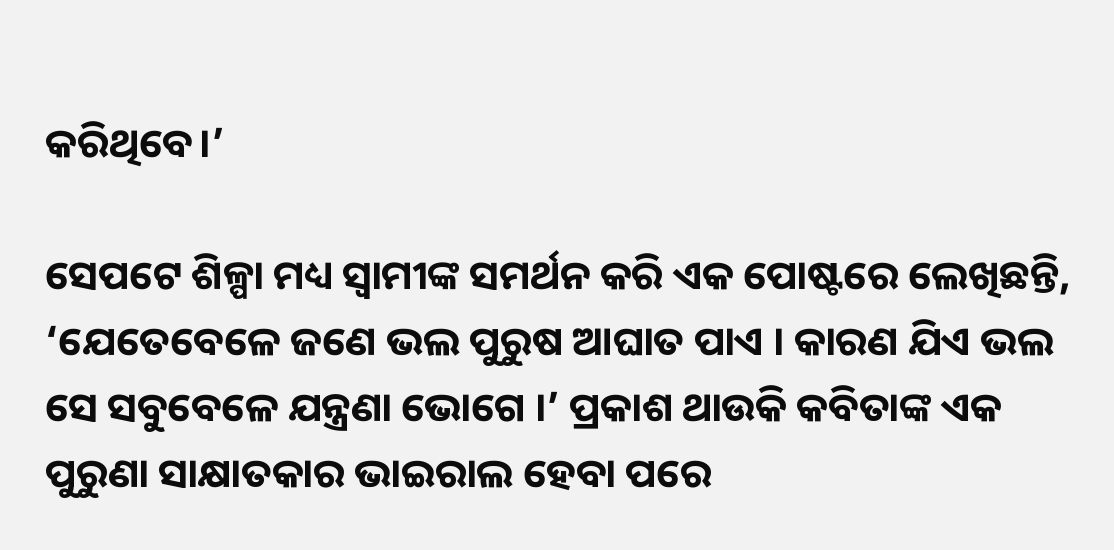କରିଥିବେ।’

ସେପଟେ ଶିଳ୍ପା ମଧ୍ୟ ସ୍ବାମୀଙ୍କ ସମର୍ଥନ କରି ଏକ ପୋଷ୍ଟରେ ଲେଖିଛନ୍ତି, ‘ଯେତେବେଳେ ଜଣେ ଭଲ ପୁରୁଷ ଆଘାତ ପାଏ । କାରଣ ଯିଏ ଭଲ ସେ ସବୁବେଳେ ଯନ୍ତ୍ରଣା ଭୋଗେ ।’ ପ୍ରକାଶ ଥାଉକି କବିତାଙ୍କ ଏକ ପୁରୁଣା ସାକ୍ଷାତକାର ଭାଇରାଲ ହେବା ପରେ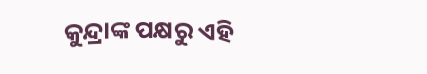କୁନ୍ଦ୍ରାଙ୍କ ପକ୍ଷରୁ ଏହି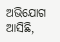ଅଭିଯୋଗ ଆସିଛି,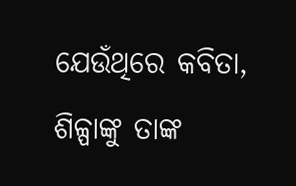ଯେଉଁଥିରେ କବିତା, ଶିଳ୍ପାଙ୍କୁ ତାଙ୍କ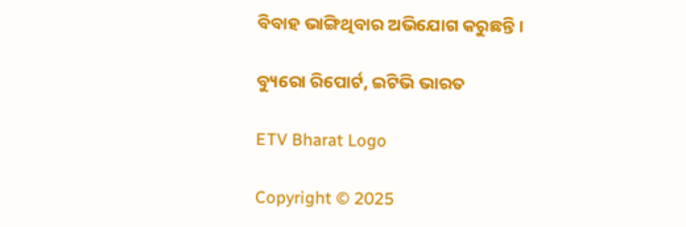ବିବାହ ଭାଙ୍ଗିଥିବାର ଅଭିଯୋଗ କରୁଛନ୍ତି।

ବ୍ୟୁରୋ ରିପୋର୍ଟ, ଇଟିଭି ଭାରତ

ETV Bharat Logo

Copyright © 2025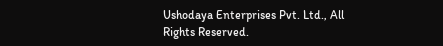Ushodaya Enterprises Pvt. Ltd., All Rights Reserved.